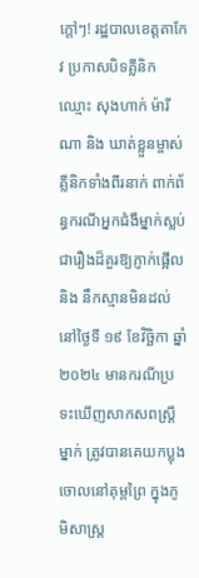ក្ដៅៗ! រដ្ឋបាលខេត្ដតាកែវ ប្រកាសបិទគ្លីនិកឈ្មោះ សុងហាក់ ម៉ារីណា និង ឃាត់ខ្លួនម្ចាស់គ្លីនិកទាំងពីរនាក់ ពាក់ព័ន្ធករណីអ្នកជំងឺម្នាក់ស្លប់
ជារឿងដ៏គួរឱ្យភ្ញាក់ផ្អើល និង នឹកស្មានមិនដល់ នៅថ្ងៃទី ១៩ ខែវិច្ឆិកា ឆ្នាំ ២០២៤ មានករណីប្រទះឃើញសាកសពស្ត្រីម្នាក់ ត្រូវបានគេយកប្លុងចោលនៅគុម្ពព្រៃ ក្នុងភូមិសាស្ត្រ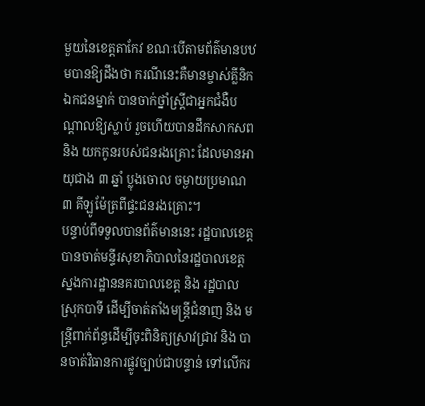មួយនៃខេត្តតាកែវ ខណៈបើតាមព័ត៌មានបឋមបានឱ្យដឹងថា ករណីនេះគឺមានម្ចាស់គ្លីនិកឯកជនម្នាក់ បានចាក់ថ្នាំស្ត្រីជាអ្នកជំងឺបណ្តាលឱ្យស្លាប់ រួចហើយបានដឹកសាកសព និង យកកូនរបស់ជនរងគ្រោះ ដែលមានអាយុជាង ៣ ឆ្នាំ ប្លុងចោល ចម្ងាយប្រមាណ ៣ គីឡូម៉ែត្រពីផ្ទះជនរងគ្រោះ។
បន្ទាប់ពីទទួលបានព័ត៌មាននេះ រដ្ឋបាលខេត្ត បានចាត់មន្ទីរសុខាភិបាលនៃរដ្ឋបាលខេត្ត ស្នងការដ្ឋាននគរបាលខេត្ត និង រដ្ឋបាលស្រុកបាទី ដើម្បីចាត់តាំងមន្ត្រីជំនាញ និង មន្ត្រីពាក់ព័ន្ធដើម្បីចុះពិនិត្យស្រាវជ្រាវ និង បានចាត់វិធានការផ្លូវច្បាប់ជាបន្ទាន់ ទៅលើករ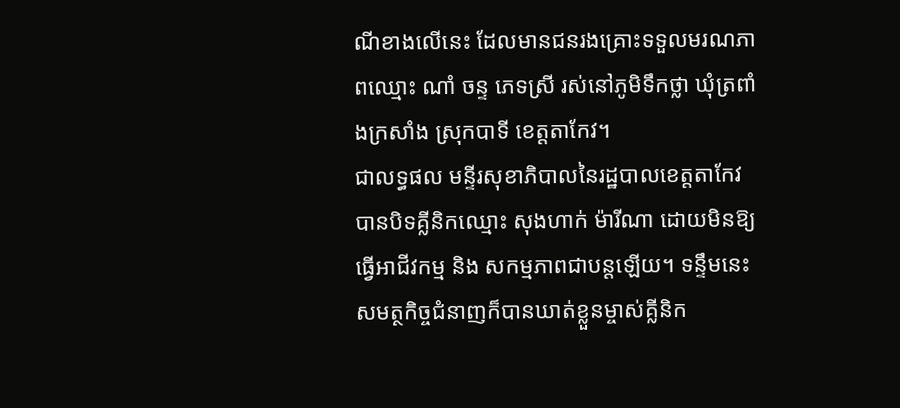ណីខាងលើនេះ ដែលមានជនរងគ្រោះទទួលមរណភាពឈ្មោះ ណាំ ចន្ទ ភេទស្រី រស់នៅភូមិទឹកថ្លា ឃុំត្រពាំងក្រសាំង ស្រុកបាទី ខេត្តតាកែវ។
ជាលទ្ធផល មន្ទីរសុខាភិបាលនៃរដ្ឋបាលខេត្តតាកែវ បានបិទគ្លីនិកឈ្មោះ សុងហាក់ ម៉ារីណា ដោយមិនឱ្យធ្វើអាជីវកម្ម និង សកម្មភាពជាបន្តឡើយ។ ទន្ទឹមនេះ សមត្ថកិច្ចជំនាញក៏បានឃាត់ខ្លួនម្ចាស់គ្លីនិក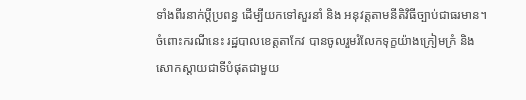ទាំងពីរនាក់ប្តីប្រពន្ធ ដើម្បីយកទៅសួរនាំ និង អនុវត្តតាមនីតិវិធីច្បាប់ជាធរមាន។
ចំពោះករណីនេះ រដ្ឋបាលខេត្តតាកែវ បានចូលរួមរំលែកទុក្ខយ៉ាងក្រៀមក្រំ និង សោកស្តាយជាទីបំផុតជាមួយ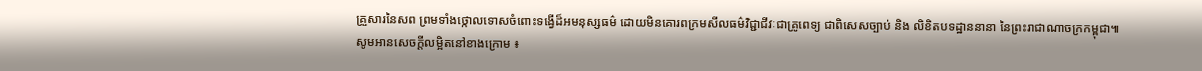គ្រួសារនៃសព ព្រមទាំងថ្កោលទោសចំពោះទង្វើដ៏អមនុស្សធម៌ ដោយមិនគោរពក្រមសីលធម៌វិជ្ជាជីវៈជាគ្រូពេទ្យ ជាពិសេសច្បាប់ និង លិខិតបទដ្ឋាននានា នៃព្រះរាជាណាចក្រកម្ពុជា៕
សូមអានសេចក្ដីលម្អិតនៅខាងក្រោម ៖